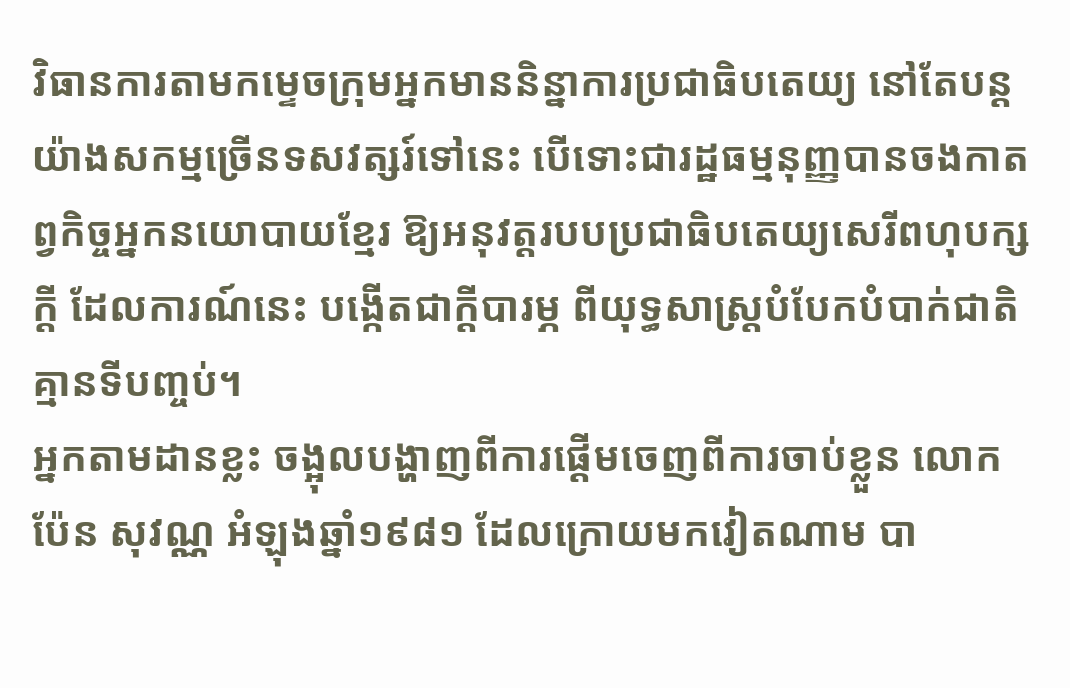វិធានការតាមកម្ទេចក្រុមអ្នកមាននិន្នាការប្រជាធិបតេយ្យ នៅតែបន្តយ៉ាងសកម្មច្រើនទសវត្សរ៍ទៅនេះ បើទោះជារដ្ឋធម្មនុញ្ញបានចងកាតព្វកិច្ចអ្នកនយោបាយខ្មែរ ឱ្យអនុវត្តរបបប្រជាធិបតេយ្យសេរីពហុបក្សក្តី ដែលការណ៍នេះ បង្កើតជាក្តីបារម្ភ ពីយុទ្ធសាស្ត្របំបែកបំបាក់ជាតិគ្មានទីបញ្ចប់។
អ្នកតាមដានខ្លះ ចង្អុលបង្ហាញពីការផ្តើមចេញពីការចាប់ខ្លួន លោក ប៉ែន សុវណ្ណ អំឡុងឆ្នាំ១៩៨១ ដែលក្រោយមកវៀតណាម បា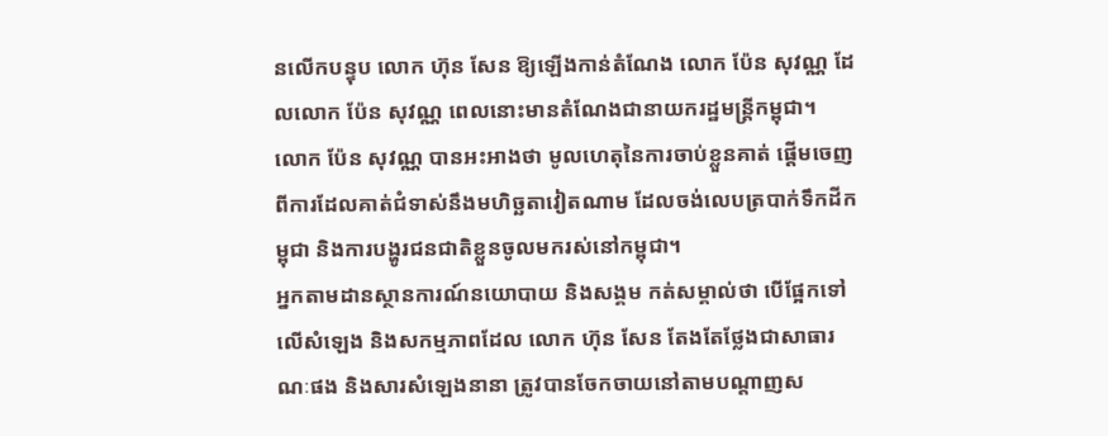នលើកបន្ទុប លោក ហ៊ុន សែន ឱ្យឡើងកាន់តំណែង លោក ប៉ែន សុវណ្ណ ដែលលោក ប៉ែន សុវណ្ណ ពេលនោះមានតំណែងជានាយករដ្ឋមន្ត្រីកម្ពុជា។
លោក ប៉ែន សុវណ្ណ បានអះអាងថា មូលហេតុនៃការចាប់ខ្លួនគាត់ ផ្តើមចេញពីការដែលគាត់ជំទាស់នឹងមហិច្ឆតាវៀតណាម ដែលចង់លេបត្របាក់ទឹកដីកម្ពុជា និងការបង្ហូរជនជាតិខ្លួនចូលមករស់នៅកម្ពុជា។
អ្នកតាមដានស្ថានការណ៍នយោបាយ និងសង្គម កត់សម្គាល់ថា បើផ្អែកទៅលើសំឡេង និងសកម្មភាពដែល លោក ហ៊ុន សែន តែងតែថ្លែងជាសាធារណៈផង និងសារសំឡេងនានា ត្រូវបានចែកចាយនៅតាមបណ្តាញស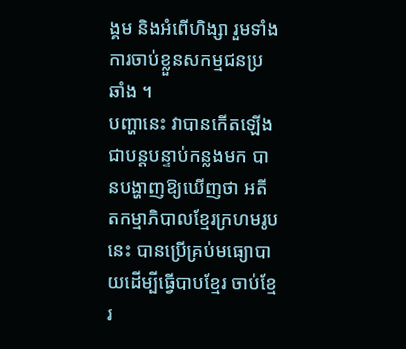ង្គម និងអំពើហិង្សា រួមទាំងការចាប់ខ្លួនសកម្មជនប្រឆាំង ។
បញ្ហានេះ វាបានកើតឡើងជាបន្តបន្ទាប់កន្លងមក បានបង្ហាញឱ្យឃើញថា អតីតកម្មាភិបាលខ្មែរក្រហមរូបនេះ បានប្រើគ្រប់មធ្យោបាយដើម្បីធ្វើបាបខ្មែរ ចាប់ខ្មែរ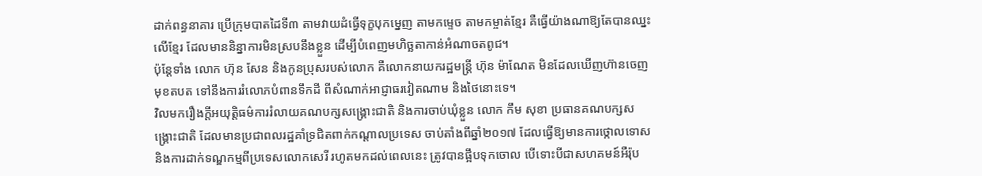ដាក់ពន្ធនាគារ ប្រើក្រុមបាតដៃទី៣ តាមវាយដំធ្វើទុក្ខបុកម្នេញ តាមកម្ទេច តាមកម្ចាត់ខ្មែរ គឺធ្វើយ៉ាងណាឱ្យតែបានឈ្នះលើខ្មែរ ដែលមាននិន្នាការមិនស្របនឹងខ្លួន ដើម្បីបំពេញមហិច្ឆតាកាន់អំណាចតពូជ។
ប៉ុន្តែទាំង លោក ហ៊ុន សែន និងកូនប្រុសរបស់លោក គឺលោកនាយករដ្ឋមន្ត្រី ហ៊ុន ម៉ាណែត មិនដែលឃើញហ៊ានចេញមុខតបត ទៅនឹងការរំលោភបំពានទឹកដី ពីសំណាក់អាជ្ញាធរវៀតណាម និងថៃនោះទេ។
វិលមករឿងក្តីអយុត្តិធម៌ការរំលាយគណបក្សសង្គ្រោះជាតិ និងការចាប់ឃុំខ្លួន លោក កឹម សុខា ប្រធានគណបក្សសង្គ្រោះជាតិ ដែលមានប្រជាពលរដ្ឋគាំទ្រជិតពាក់កណ្តាលប្រទេស ចាប់តាំងពីឆ្នាំ២០១៧ ដែលធ្វើឱ្យមានការថ្កោលទោស និងការដាក់ទណ្ឌកម្មពីប្រទេសលោកសេរី រហូតមកដល់ពេលនេះ ត្រូវបានផ្អឹបទុកចោល បើទោះបីជាសហគមន៍អឺរ៉ុប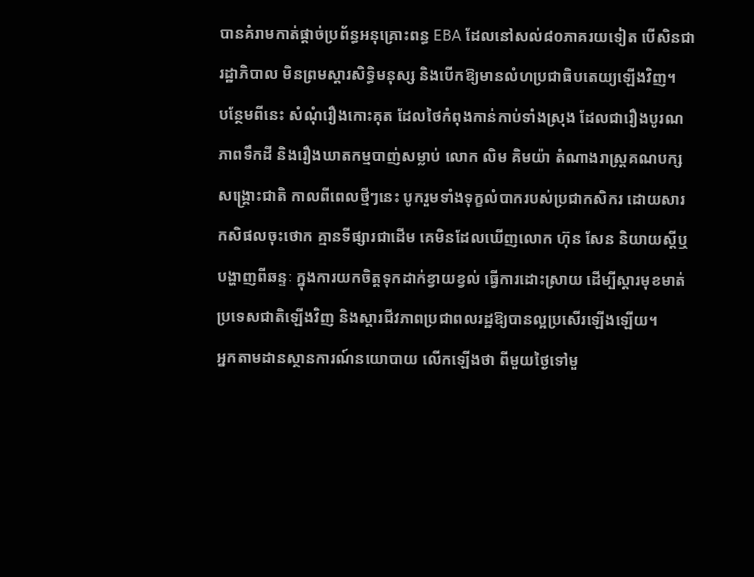បានគំរាមកាត់ផ្តាច់ប្រព័ន្ធអនុគ្រោះពន្ធ EBA ដែលនៅសល់៨០ភាគរយទៀត បើសិនជារដ្ឋាភិបាល មិនព្រមស្តារសិទ្ធិមនុស្ស និងបើកឱ្យមានលំហប្រជាធិបតេយ្យឡើងវិញ។
បន្ថែមពីនេះ សំណុំរឿងកោះគុត ដែលថៃកំពុងកាន់កាប់ទាំងស្រុង ដែលជារឿងបូរណភាពទឹកដី និងរឿងឃាតកម្មបាញ់សម្លាប់ លោក លិម គិមយ៉ា តំណាងរាស្ត្រគណបក្សសង្គ្រោះជាតិ កាលពីពេលថ្មីៗនេះ បូករួមទាំងទុក្ខលំបាករបស់ប្រជាកសិករ ដោយសារកសិផលចុះថោក គ្មានទីផ្សារជាដើម គេមិនដែលឃើញលោក ហ៊ុន សែន និយាយស្តីឬបង្ហាញពីឆន្ទៈ ក្នុងការយកចិត្តទុកដាក់ខ្វាយខ្វល់ ធ្វើការដោះស្រាយ ដើម្បីស្តារមុខមាត់ប្រទេសជាតិឡើងវិញ និងស្តារជីវភាពប្រជាពលរដ្ឋឱ្យបានល្អប្រសើរឡើងឡើយ។
អ្នកតាមដានស្ថានការណ៍នយោបាយ លើកឡើងថា ពីមួយថ្ងៃទៅមួ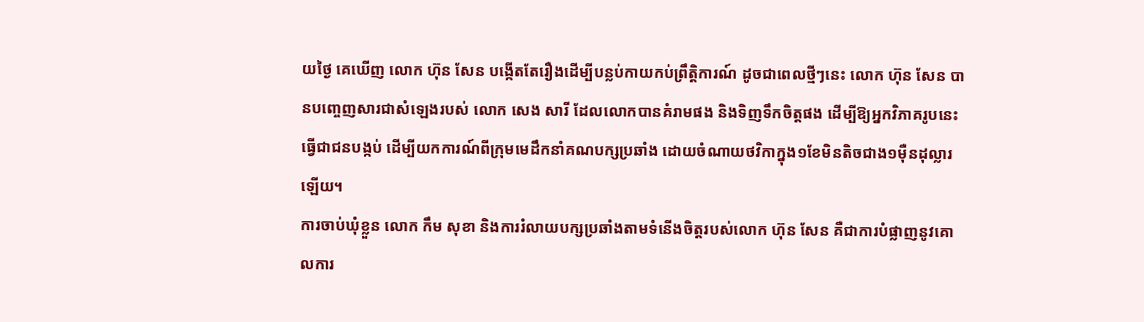យថ្ងៃ គេឃើញ លោក ហ៊ុន សែន បង្កើតតែរឿងដើម្បីបន្លប់កាយកប់ព្រឹត្តិការណ៍ ដូចជាពេលថ្មីៗនេះ លោក ហ៊ុន សែន បានបញ្ចេញសារជាសំឡេងរបស់ លោក សេង សារី ដែលលោកបានគំរាមផង និងទិញទឹកចិត្តផង ដើម្បីឱ្យអ្នកវិភាគរូបនេះធ្វើជាជនបង្កប់ ដើម្បីយកការណ៍ពីក្រុមមេដឹកនាំគណបក្សប្រឆាំង ដោយចំណាយថវិកាក្នុង១ខែមិនតិចជាង១ម៉ឺនដុល្លារឡើយ។
ការចាប់ឃុំខ្លួន លោក កឹម សុខា និងការរំលាយបក្សប្រឆាំងតាមទំនើងចិត្តរបស់លោក ហ៊ុន សែន គឺជាការបំផ្លាញនូវគោលការ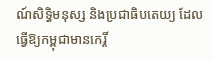ណ៍សិទ្ធិមនុស្ស និងប្រជាធិបតេយ្យ ដែលធ្វើឱ្យកម្ពុជាមានកេរ្តិ៍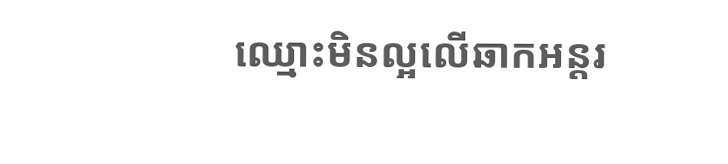ឈ្មោះមិនល្អលើឆាកអន្តរ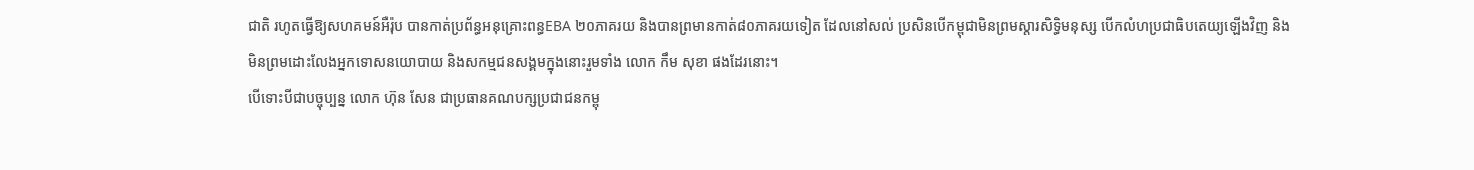ជាតិ រហូតធ្វើឱ្យសហគមន៍អឺរ៉ុប បានកាត់ប្រព័ន្ធអនុគ្រោះពន្ធEBA ២០ភាគរយ និងបានព្រមានកាត់៨០ភាគរយទៀត ដែលនៅសល់ ប្រសិនបើកម្ពុជាមិនព្រមស្តារសិទ្ធិមនុស្ស បើកលំហប្រជាធិបតេយ្យឡើងវិញ និងមិនព្រមដោះលែងអ្នកទោសនយោបាយ និងសកម្មជនសង្គមក្នុងនោះរួមទាំង លោក កឹម សុខា ផងដែរនោះ។
បើទោះបីជាបច្ចុប្បន្ន លោក ហ៊ុន សែន ជាប្រធានគណបក្សប្រជាជនកម្ពុ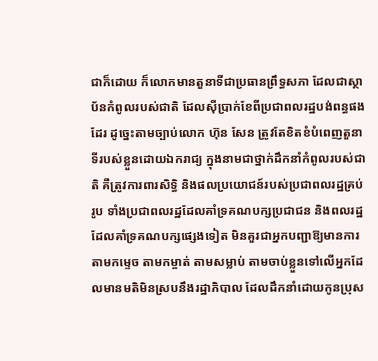ជាក៏ដោយ ក៏លោកមានតួនាទីជាប្រធានព្រឹទ្ធសភា ដែលជាស្ថាប័នកំពូលរបស់ជាតិ ដែលស៊ីប្រាក់ខែពីប្រជាពលរដ្ឋបង់ពន្ធផងដែរ ដូច្នេះតាមច្បាប់លោក ហ៊ុន សែន ត្រូវតែខិតខំបំពេញតួនាទីរបស់ខ្លួនដោយឯករាជ្យ ក្នុងនាមជាថ្នាក់ដឹកនាំកំពូលរបស់ជាតិ គឺត្រូវការពារសិទ្ធិ និងផលប្រយោជន៍របស់ប្រជាពលរដ្ឋគ្រប់រូប ទាំងប្រជាពលរដ្ឋដែលគាំទ្រគណបក្សប្រជាជន និងពលរដ្ឋដែលគាំទ្រគណបក្សផ្សេងទៀត មិនគួរជាអ្នកបញ្ជាឱ្យមានការតាមកម្ទេច តាមកម្ចាត់ តាមសម្លាប់ តាមចាប់ខ្លួនទៅលើអ្នកដែលមានមតិមិនស្របនឹងរដ្ឋាភិបាល ដែលដឹកនាំដោយកូនប្រុស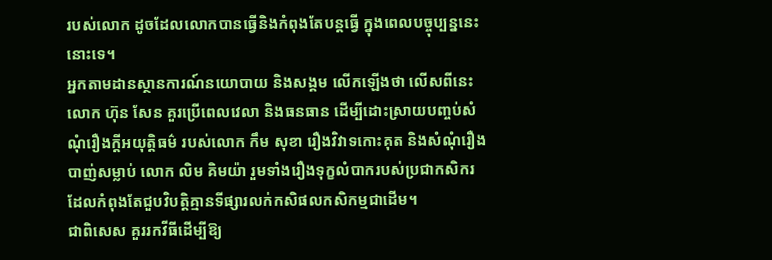របស់លោក ដូចដែលលោកបានធ្វើនិងកំពុងតែបន្តធ្វើ ក្នុងពេលបច្ចុប្បន្ននេះនោះទេ។
អ្នកតាមដានស្ថានការណ៍នយោបាយ និងសង្គម លើកឡើងថា លើសពីនេះ លោក ហ៊ុន សែន គួរប្រើពេលវេលា និងធនធាន ដើម្បីដោះស្រាយបញ្ចប់សំណុំរឿងក្តីអយុត្តិធម៌ របស់លោក កឹម សុខា រឿងវិវាទកោះគុត និងសំណុំរឿងបាញ់សម្លាប់ លោក លិម គិមយ៉ា រួមទាំងរឿងទុក្ខលំបាករបស់ប្រជាកសិករ ដែលកំពុងតែជួបវិបត្តិគ្មានទីផ្សារលក់កសិផលកសិកម្មជាដើម។
ជាពិសេស គួររកវីធីដើម្បីឱ្យ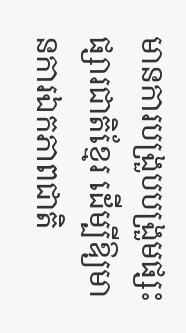មានការបង្រួបបង្រួមផ្សះផ្សារជាតិខ្មែរ ដើម្បីឱ្យមានការឯកភាពជាតិ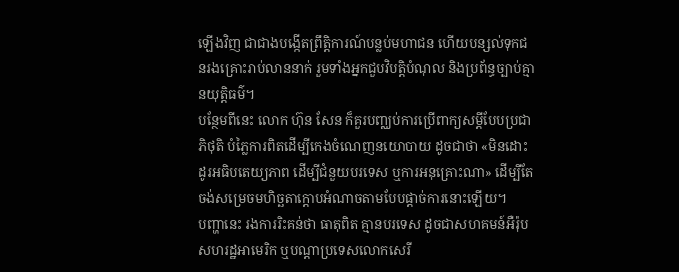ឡើងវិញ ជាជាងបង្កើតព្រឹត្តិការណ៍បន្លប់មហាជន ហើយបន្សល់ទុកជនរងគ្រោះរាប់លាននាក់ រួមទាំងអ្នកជួបវិបត្តិបំណុល និងប្រព័ន្ធច្បាប់គ្មានយុត្តិធម៌។
បន្ថែមពីនេះ លោក ហ៊ុន សែន ក៏គួរបញ្ឈប់ការប្រើពាក្យសម្តីបែបប្រជាភិថុតិ បំភ្លៃការពិតដើម្បីកេងចំណេញនយោបាយ ដូចជាថា «មិនដោះដូរអធិបតេយ្យភាព ដើម្បីជំនួយបរទេស ឬការអនុគ្រោះណា» ដើម្បីតែចង់សម្រេចមហិច្ឆតាក្តោបអំណាចតាមបែបផ្តាច់ការនោះឡើយ។
បញ្ហានេះ រងការរិះគន់ថា ធាតុពិត គ្មានបរទេស ដូចជាសហគមន៍អឺរ៉ុប សហរដ្ឋអាមេរិក ឬបណ្តាប្រទេសលោកសេរី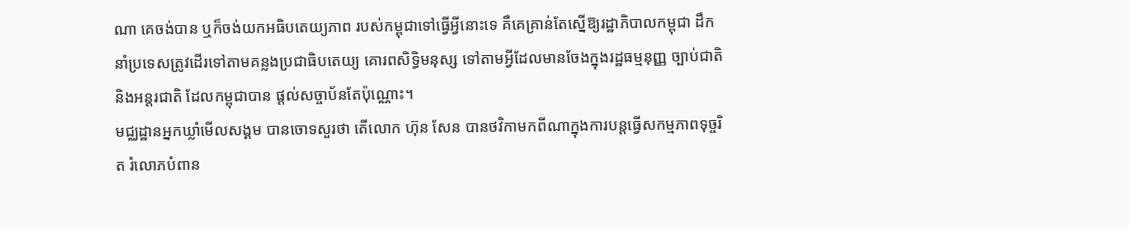ណា គេចង់បាន ឬក៏ចង់យកអធិបតេយ្យភាព របស់កម្ពុជាទៅធ្វើអ្វីនោះទេ គឺគេគ្រាន់តែស្នើឱ្យរដ្ឋាភិបាលកម្ពុជា ដឹកនាំប្រទេសត្រូវដើរទៅតាមគន្លងប្រជាធិបតេយ្យ គោរពសិទ្ធិមនុស្ស ទៅតាមអ្វីដែលមានចែងក្នុងរដ្ឋធម្មនុញ្ញ ច្បាប់ជាតិ និងអន្តរជាតិ ដែលកម្ពុជាបាន ផ្តល់សច្ចាប័នតែប៉ុណ្ណោះ។
មជ្ឈដ្ឋានអ្នកឃ្លាំមើលសង្គម បានចោទសួរថា តើលោក ហ៊ុន សែន បានថវិកាមកពីណាក្នុងការបន្តធើ្វសកម្មភាពទុច្ចរិត រំលោភបំពាន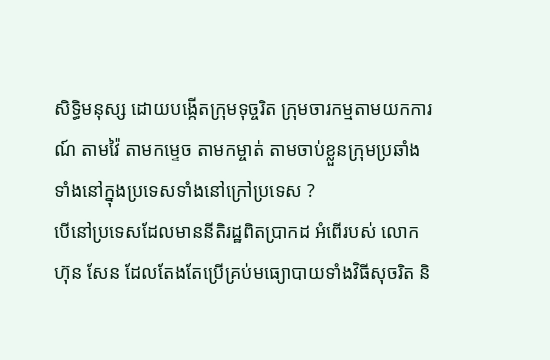សិទ្ធិមនុស្ស ដោយបង្កើតក្រុមទុច្ចរិត ក្រុមចារកម្មតាមយកការណ៍ តាមវ៉ៃ តាមកម្ទេច តាមកម្ចាត់ តាមចាប់ខ្លួនក្រុមប្រឆាំងទាំងនៅក្នុងប្រទេសទាំងនៅក្រៅប្រទេស ?
បើនៅប្រទេសដែលមាននីតិរដ្ឋពិតប្រាកដ អំពើរបស់ លោក ហ៊ុន សែន ដែលតែងតែប្រើគ្រប់មធ្យោបាយទាំងវិធីសុចរិត និ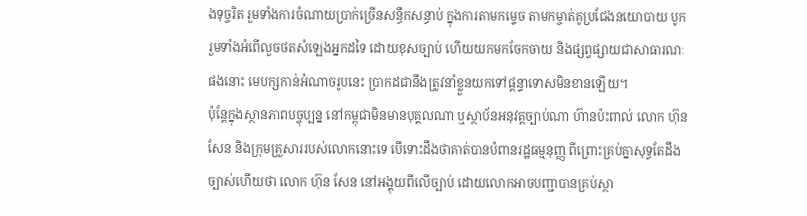ងទុច្ចរិត រួមទាំងការចំណាយប្រាក់ច្រើនសន្ធឹកសន្ធាប់ ក្នុងការតាមកម្ទេច តាមកម្ចាត់គូប្រជែងនយោបាយ បូករួមទាំងអំពើលួចថតសំឡេងអ្នកដទៃ ដោយខុសច្បាប់ ហើយយកមកចែកចាយ និងផ្សព្វផ្សាយជាសាធារណៈផងនោះ មេបក្សកាន់អំណាចរូបនេះ ប្រាកដជានឹងត្រូវនាំខ្លួនយកទៅផ្តន្ទាទោសមិនខានឡើយ។
ប៉ុន្តែក្នុងស្ថានភាពបច្ចុប្បន្ន នៅកម្ពុជាមិនមានបុគ្គលណា ឬស្ថាប័នអនុវត្តច្បាប់ណា ហ៊ានប៉ះពាល់ លោក ហ៊ុន សែន និងក្រុមគ្រួសាររបស់លោកនោះទេ បើទោះដឹងថាគាត់បានបំពានរដ្ឋធម្មនុញ្ញ ពីព្រោះគ្រប់គ្នាសុទ្ធតែដឹងច្បាស់ហើយថា លោក ហ៊ុន សែន នៅអង្គុយពីលើច្បាប់ ដោយលោកអាចបញ្ជាបានគ្រប់ស្ថា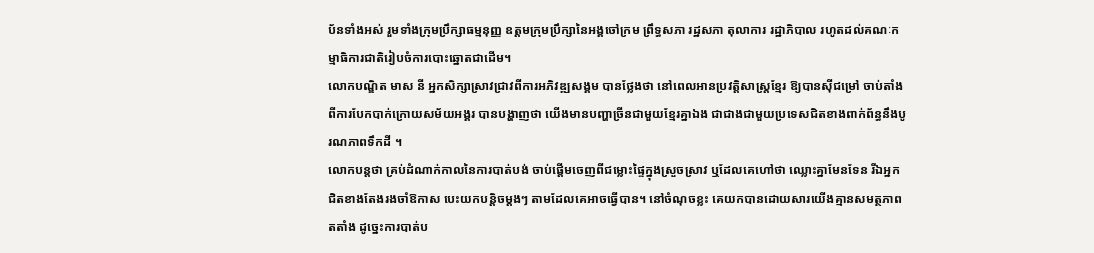ប័នទាំងអស់ រួមទាំងក្រុមប្រឹក្សាធម្មនុញ្ញ ឧត្តមក្រុមប្រឹក្សានៃអង្គចៅក្រម ព្រឹទ្ធសភា រដ្ឋសភា តុលាការ រដ្ឋាភិបាល រហូតដល់គណៈកម្មាធិការជាតិរៀបចំការបោះឆ្នោតជាដើម។
លោកបណ្ឌិត មាស នី អ្នកសិក្សាស្រាវជ្រាវពីការអភិវឌ្ឍសង្គម បានថ្លែងថា នៅពេលអានប្រវត្តិសាស្រ្តខ្មែរ ឱ្យបានស៊ីជម្រៅ ចាប់តាំងពីការបែកបាក់ក្រោយសម័យអង្គរ បានបង្ហាញថា យើងមានបញ្ហាច្រីនជាមួយខ្មែរគ្នាឯង ជាជាងជាមួយប្រទេសជិតខាងពាក់ព័ន្ធនឹងបូរណភាពទឹកដី ។
លោកបន្តថា គ្រប់ដំណាក់កាលនៃការបាត់បង់ ចាប់ផ្តើមចេញពីជម្លោះផ្ទៃក្នុងស្រួចស្រាវ ឬដែលគេហៅថា ឈ្លោះគ្នាមែនទែន រីឯអ្នកជិតខាងតែងរងចាំឱកាស បេះយកបន្តិចម្តងៗ តាមដែលគេអាចធ្វើបាន។ នៅចំណុចខ្លះ គេយកបានដោយសារយើងគ្មានសមត្ថភាពតតាំង ដូច្នេះការបាត់ប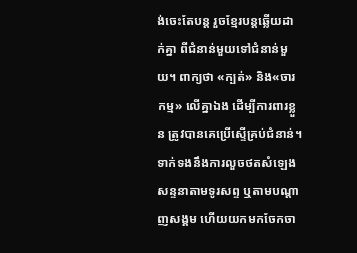ង់ចេះតែបន្ត រួចខ្មែរបន្តឆ្លើយដាក់គ្នា ពីជំនាន់មួយទៅជំនាន់មួយ។ ពាក្យថា «ក្បត់» និង«ចារកម្ម» លើគ្នាឯង ដើម្បីការពារខ្លួន ត្រូវបានគេប្រើស្ទើគ្រប់ជំនាន់។
ទាក់ទងនឹងការលួចថតសំឡេងសន្ទនាតាមទូរសព្ទ ឬតាមបណ្តាញសង្គម ហើយយកមកចែកចា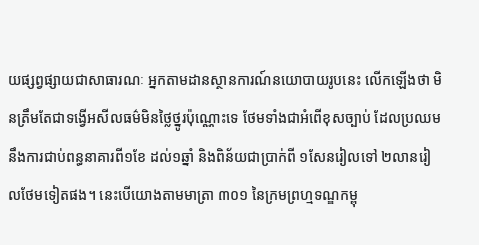យផ្សព្វផ្សាយជាសាធារណៈ អ្នកតាមដានស្ថានការណ៍នយោបាយរូបនេះ លើកឡើងថា មិនត្រឹមតែជាទង្វើអសីលធម៌មិនថ្លៃថ្នូរប៉ុណ្ណោះទេ ថែមទាំងជាអំពើខុសច្បាប់ ដែលប្រឈមនឹងការជាប់ពន្ធនាគារពី១ខែ ដល់១ឆ្នាំ និងពិន័យជាប្រាក់ពី ១សែនរៀលទៅ ២លានរៀលថែមទៀតផង។ នេះបើយោងតាមមាត្រា ៣០១ នៃក្រមព្រហ្មទណ្ឌកម្ពុ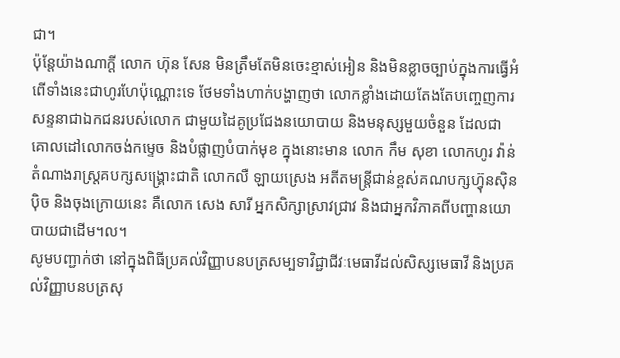ជា។
ប៉ុន្តែយ៉ាងណាក្តី លោក ហ៊ុន សែន មិនត្រឹមតែមិនចេះខ្មាស់អៀន និងមិនខ្លាចច្បាប់ក្នុងការធ្វើអំពើទាំងនេះជាហូរហែប៉ុណ្ណោះទេ ថែមទាំងហាក់បង្ហាញថា លោកខ្លាំងដោយតែងតែបញ្ចេញការសន្ទនាជាឯកជនរបស់លោក ជាមួយដៃគូប្រជែងនយោបាយ និងមនុស្សមួយចំនួន ដែលជាគោលដៅលោកចង់កម្ទេច និងបំផ្លាញបំបាក់មុខ ក្នុងនោះមាន លោក កឹម សុខា លោកហូរ វ៉ាន់ តំណាងរាស្ត្រគបក្សសង្គ្រោះជាតិ លោកលឺ ឡាយស្រេង អតីតមន្ត្រីជាន់ខ្ពស់គណបក្សហ្វ៊ុនស៊ិនប៉ិច និងចុងក្រោយនេះ គឺលោក សេង សារី អ្នកសិក្សាស្រាវជ្រាវ និងជាអ្នកវិភាគពីបញ្ហានយោបាយជាដើម។ល។
សូមបញ្ជាក់ថា នៅក្នុងពិធីប្រគល់វិញ្ញាបនបត្រសម្បទាវិជ្ជាជីវៈមេធាវីដល់សិស្សមេធាវី និងប្រគល់វិញ្ញាបនបត្រសុ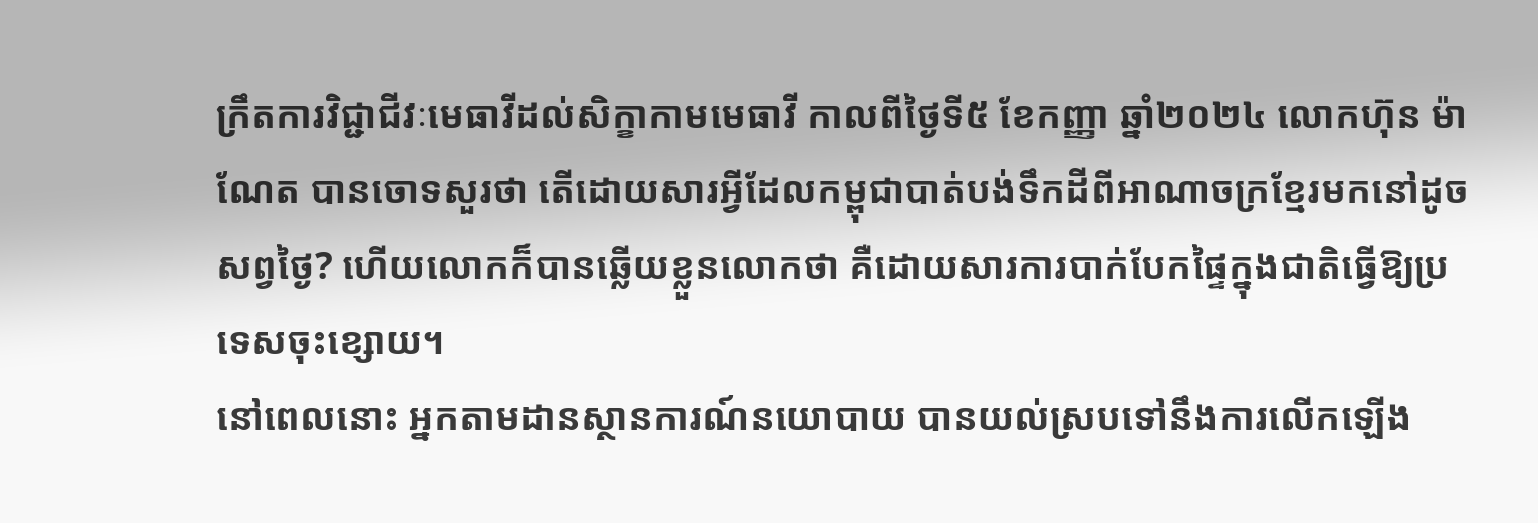ក្រឹតការវិជ្ជាជីវៈមេធាវីដល់សិក្ខាកាមមេធាវី កាលពីថ្ងៃទី៥ ខែកញ្ញា ឆ្នាំ២០២៤ លោកហ៊ុន ម៉ាណែត បានចោទសួរថា តើដោយសារអ្វីដែលកម្ពុជាបាត់បង់ទឹកដីពីអាណាចក្រខ្មែរមកនៅដូចសព្វថ្ងៃ? ហើយលោកក៏បានឆ្លើយខ្លួនលោកថា គឺដោយសារការបាក់បែកផ្ទៃក្នុងជាតិធ្វើឱ្យប្រទេសចុះខ្សោយ។
នៅពេលនោះ អ្នកតាមដានស្ថានការណ៍នយោបាយ បានយល់ស្របទៅនឹងការលើកឡើង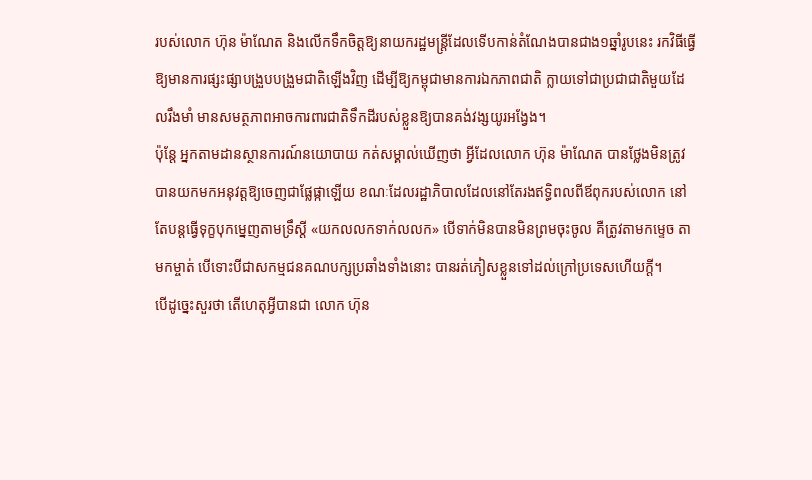របស់លោក ហ៊ុន ម៉ាណែត និងលើកទឹកចិត្តឱ្យនាយករដ្ឋមន្ត្រីដែលទើបកាន់តំណែងបានជាង១ឆ្នាំរូបនេះ រកវិធីធ្វើឱ្យមានការផ្សះផ្សាបង្រួបបង្រួមជាតិឡើងវិញ ដើម្បីឱ្យកម្ពុជាមានការឯកភាពជាតិ ក្លាយទៅជាប្រជាជាតិមួយដែលរឹងមាំ មានសមត្ថភាពអាចការពារជាតិទឹកដីរបស់ខ្លួនឱ្យបានគង់វង្សយូរអង្វែង។
ប៉ុន្តែ អ្នកតាមដានស្ថានការណ៍នយោបាយ កត់សម្គាល់ឃើញថា អ្វីដែលលោក ហ៊ុន ម៉ាណែត បានថ្លែងមិនត្រូវបានយកមកអនុវត្តឱ្យចេញជាផ្លែផ្កាឡើយ ខណៈដែលរដ្ឋាភិបាលដែលនៅតែរងឥទ្ធិពលពីឪពុករបស់លោក នៅតែបន្តធ្វើទុក្ខបុកម្នេញតាមទ្រឹស្តី «យកលលកទាក់លលក» បើទាក់មិនបានមិនព្រមចុះចូល គឺត្រូវតាមកម្ទេច តាមកម្ចាត់ បើទោះបីជាសកម្មជនគណបក្សប្រឆាំងទាំងនោះ បានរត់ភៀសខ្លួនទៅដល់ក្រៅប្រទេសហើយក្តី។
បើដូច្នេះសួរថា តើហេតុអ្វីបានជា លោក ហ៊ុន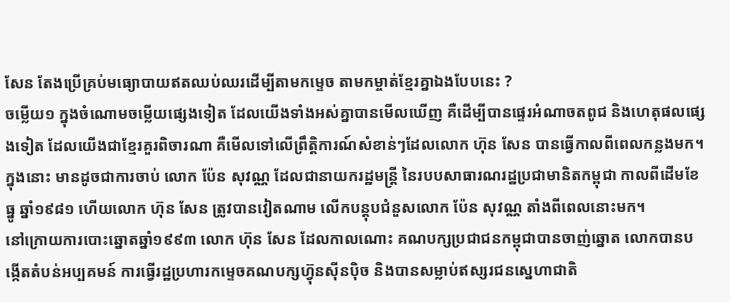សែន តែងប្រើគ្រប់មធ្យោបាយឥតឈប់ឈរដើម្បីតាមកម្ទេច តាមកម្ចាត់ខ្មែរគ្នាឯងបែបនេះ ?
ចម្លើយ១ ក្នុងចំណោមចម្លើយផ្សេងទៀត ដែលយើងទាំងអស់គ្នាបានមើលឃើញ គឺដើម្បីបានផ្ទេរអំណាចតពូជ និងហេតុផលផ្សេងទៀត ដែលយើងជាខ្មែរគួរពិចារណា គឺមើលទៅលើព្រឹត្តិការណ៍សំខាន់ៗដែលលោក ហ៊ុន សែន បានធ្វើកាលពីពេលកន្លងមក។ ក្នុងនោះ មានដូចជាការចាប់ លោក ប៉ែន សុវណ្ណ ដែលជានាយករដ្ឋមន្ត្រី នៃរបបសាធារណរដ្ឋប្រជាមានិតកម្ពុជា កាលពីដើមខែធ្នូ ឆ្នាំ១៩៨១ ហើយលោក ហ៊ុន សែន ត្រូវបានវៀតណាម លើកបន្តុបជំនួសលោក ប៉ែន សុវណ្ណ តាំងពីពេលនោះមក។
នៅក្រោយការបោះឆ្នោតឆ្នាំ១៩៩៣ លោក ហ៊ុន សែន ដែលកាលណោះ គណបក្សប្រជាជនកម្ពុជាបានចាញ់ឆ្នោត លោកបានបង្កើតតំបន់អប្បគមន៍ ការធ្វើរដ្ឋប្រហារកម្ទេចគណបក្សហ្វ៊ុនស៊ីនប៉ិច និងបានសម្លាប់ឥស្សរជនស្នេហាជាតិ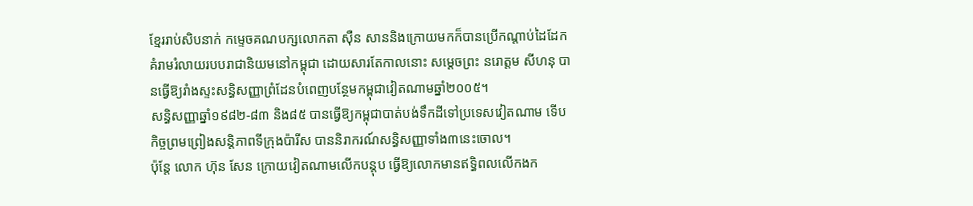ខ្មែររាប់សិបនាក់ កម្ទេចគណបក្សលោកតា ស៊ឺន សាននិងក្រោយមកក៏បានប្រើកណ្តាប់ដៃដែក គំរាមរំលាយរបបរាជានិយមនៅកម្ពុជា ដោយសារតែកាលនោះ សម្តេចព្រះ នរោត្តម សីហនុ បានធ្វើឱ្យរាំងស្ទះសន្ធិសញ្ញាព្រំដែនបំពេញបន្ថែមកម្ពុជាវៀតណាមឆ្នាំ២០០៥។
សន្ធិសញ្ញាឆ្នាំ១៩៨២-៨៣ និង៨៥ បានធ្វើឱ្យកម្ពុជាបាត់បង់ទឹកដីទៅប្រទេសវៀតណាម ទើបកិច្ចព្រមព្រៀងសន្តិភាពទីក្រុងប៉ារីស បាននិរាករណ៍សន្ធិសញ្ញាទាំង៣នេះចោល។
ប៉ុន្តែ លោក ហ៊ុន សែន ក្រោយវៀតណាមលើកបន្តុប ធ្វើឱ្យលោកមានឥទ្ធិពលលើកងក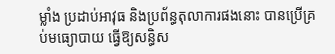ម្លាំង ប្រដាប់អាវុធ និងប្រព័ន្ធតុលាការផងនោះ បានប្រើគ្រប់មធ្យោបាយ ធ្វើឱ្យសន្ធិស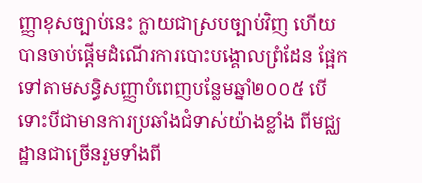ញ្ញាខុសច្បាប់នេះ ក្លាយជាស្របច្បាប់វិញ ហើយបានចាប់ផ្តើមដំណើរការបោះបង្គោលព្រំដែន ផ្អែកទៅតាមសន្ធិសញ្ញាបំពេញបន្លែមឆ្នាំ២០០៥ បើទោះបីជាមានការប្រឆាំងជំទាស់យ៉ាងខ្លាំង ពីមជ្ឈដ្ឋានជាច្រើនរួមទាំងពី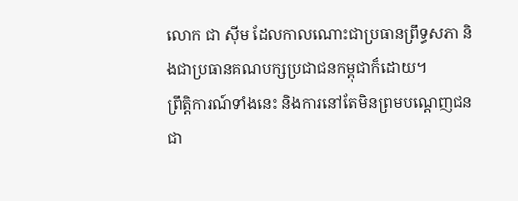លោក ជា ស៊ីម ដែលកាលណោះជាប្រធានព្រឹទ្ធសភា និងជាប្រធានគណបក្សប្រជាជនកម្ពុជាក៏ដោយ។
ព្រឹត្តិការណ៍ទាំងនេះ និងការនៅតែមិនព្រមបណ្តេញជនជា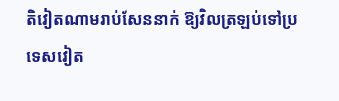តិវៀតណាមរាប់សែននាក់ ឱ្យវិលត្រឡប់ទៅប្រទេសវៀត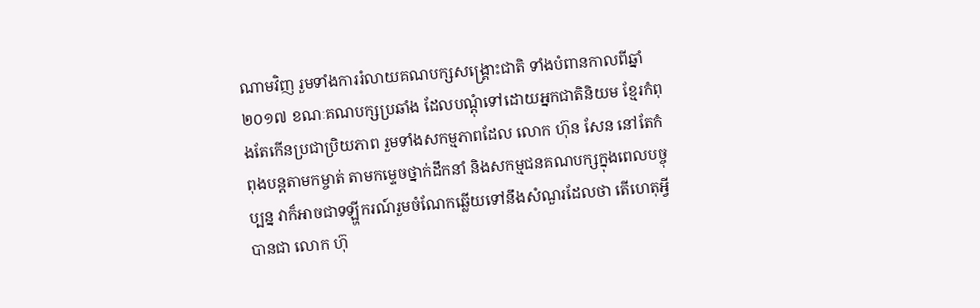ណាមវិញ រួមទាំងការរំលាយគណបក្សសង្គ្រោះជាតិ ទាំងបំពានកាលពីឆ្នាំ២០១៧ ខណៈគណបក្សប្រឆាំង ដែលបណ្តុំទៅដោយអ្នកជាតិនិយម ខ្មែរកំពុងតែកើនប្រជាប្រិយភាព រួមទាំងសកម្មភាពដែល លោក ហ៊ុន សែន នៅតែកំពុងបន្តតាមកម្ចាត់ តាមកម្ទេចថ្នាក់ដឹកនាំ និងសកម្មជនគណបក្សក្នុងពេលបច្ចុប្បន្ន វាក៏អាចជាទឡ្ហីករណ៍រួមចំណែកឆ្លើយទៅនឹងសំណួរដែលថា តើហេតុអ្វីបានជា លោក ហ៊ុ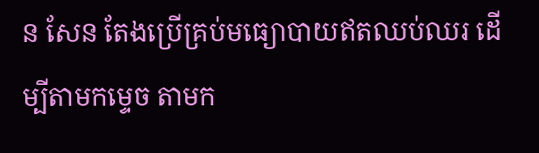ន សែន តែងប្រើគ្រប់មធ្យោបាយឥតឈប់ឈរ ដើម្បីតាមកម្ទេច តាមក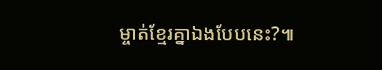ម្ចាត់ខ្មែរគ្នាឯងបែបនេះ?៕